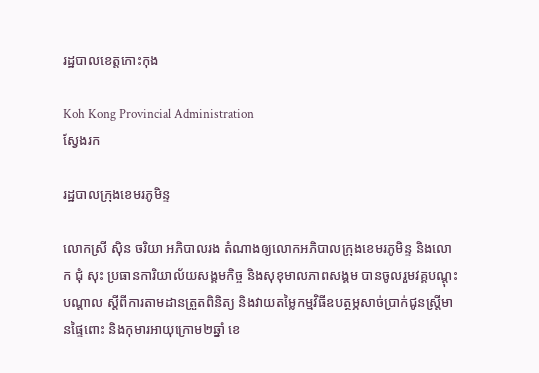រដ្ឋបាលខេត្តកោះកុង

Koh Kong Provincial Administration
ស្វែងរក

រដ្ឋបាលក្រុងខេមរភូមិន្ទ

លោកស្រី សុិន ចរិយា អភិបាលរង តំណាងឲ្យលោកអភិបាលក្រុងខេមរភូមិន្ទ និងលោក ជុំ សុះ ប្រធានការិយាល័យសង្គមកិច្ច និងសុខុមាលភាពសង្គម បានចូលរួមវគ្គបណ្ដុះបណ្ដាល ស្ដីពីការតាមដានត្រួតពិនិត្យ និងវាយតម្លៃកម្មវិធីឧបត្ថម្ភសាច់ប្រាក់ជូនស្ត្រីមានផ្ទៃពោះ និងកុមារអាយុក្រោម២ឆ្នាំ ខេ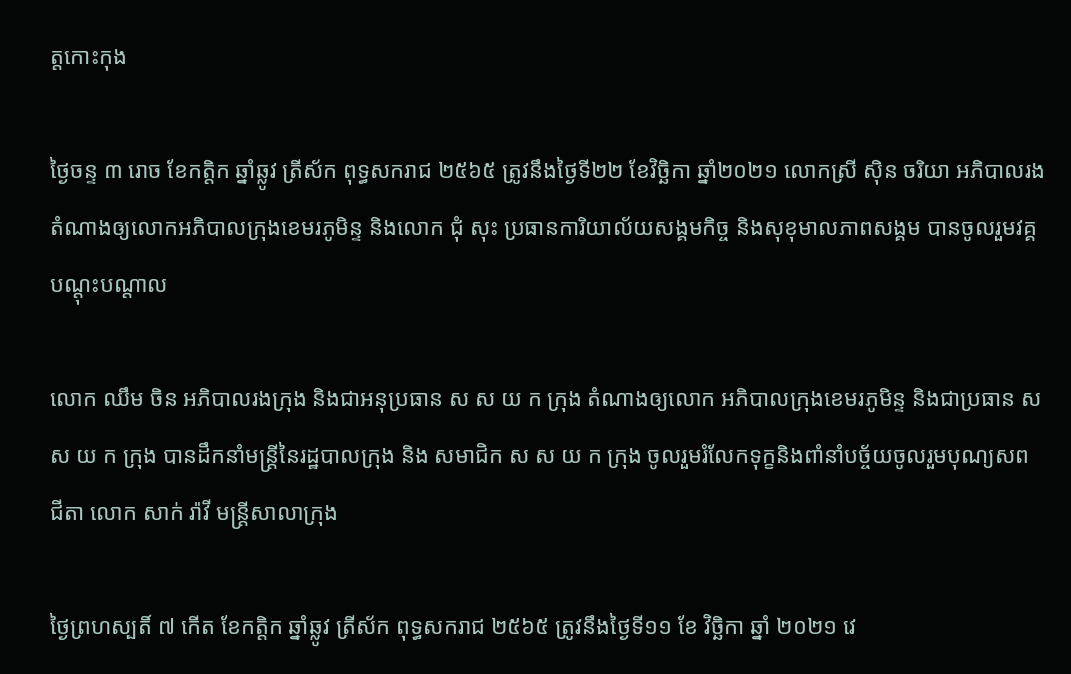ត្តកោះកុង

ថ្ងៃចន្ទ ៣ រោច ខែកត្តិក ឆ្នាំឆ្លូវ ត្រីស័ក ពុទ្ធសករាជ ២៥៦៥ ត្រូវនឹងថ្ងៃទី២២ ខែវិច្ឆិកា ឆ្នាំ២០២១ លោកស្រី សុិន ចរិយា អភិបាលរង តំណាងឲ្យលោកអភិបាលក្រុងខេមរភូមិន្ទ និងលោក ជុំ សុះ ប្រធានការិយាល័យសង្គមកិច្ច និងសុខុមាលភាពសង្គម បានចូលរួមវគ្គបណ្ដុះបណ្ដាល

លោក ឈឹម ចិន អភិបាលរងក្រុង និងជាអនុប្រធាន ស ស យ ក ក្រុង តំណាងឲ្យលោក អភិបាលក្រុងខេមរភូមិន្ទ និងជាប្រធាន ស ស យ ក ក្រុង បានដឹកនាំមន្រ្តីនៃរដ្ឋបាលក្រុង និង សមាជិក ស ស យ ក ក្រុង ចូលរួមរំលែកទុក្ខនិងពាំនាំបច្ច័យចូលរួមបុណ្យសព ជីតា លោក សាក់ រ៉ាវី មន្រ្តីសាលាក្រុង

ថ្ងៃព្រហស្បតិ៍ ៧ កើត ខែកត្តិក ឆ្នាំឆ្លូវ ត្រីស័ក ពុទ្ធសករាជ ២៥៦៥ ត្រូវនឹងថ្ងៃទី១១ ខែ វិច្ឆិកា ឆ្នាំ ២០២១ វេ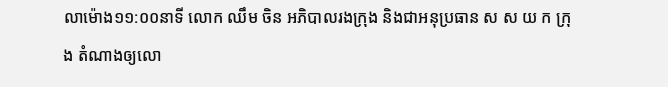លាម៉ោង១១:០០នាទី លោក ឈឹម ចិន អភិបាលរងក្រុង និងជាអនុប្រធាន ស ស យ ក ក្រុង តំណាងឲ្យលោ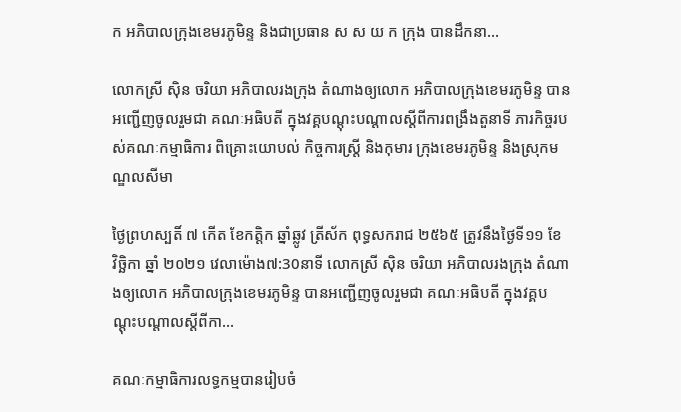ក អភិបាលក្រុងខេមរភូមិន្ទ និងជាប្រធាន ស ស យ ក ក្រុង បានដឹកនា...

លោកស្រី សុិន ចរិយា អភិបាលរងក្រុង តំណាងឲ្យលោក អភិបាលក្រុងខេមរភូមិន្ទ បានអញ្ជើញចូលរួមជា គណៈអធិបតី ក្នុងវគ្គបណ្តុះបណ្តាលស្តីពីការពង្រឹងតួនាទី ភារកិច្ចរបស់គណៈកម្មាធិការ ពិគ្រោះយោបល់ កិច្ចការស្រ្តី និងកុមារ ក្រុងខេមរភូមិន្ទ និងស្រុកមណ្ឌលសីមា

ថ្ងៃព្រហស្បតិ៍ ៧ កើត ខែកត្តិក ឆ្នាំឆ្លូវ ត្រីស័ក ពុទ្ធសករាជ ២៥៦៥ ត្រូវនឹងថ្ងៃទី១១ ខែ វិច្ឆិកា ឆ្នាំ ២០២១ វេលាម៉ោង៧:30នាទី លោកស្រី សុិន ចរិយា អភិបាលរងក្រុង តំណាងឲ្យលោក អភិបាលក្រុងខេមរភូមិន្ទ បានអញ្ជើញចូលរួមជា គណៈអធិបតី ក្នុងវគ្គបណ្តុះបណ្តាលស្តីពីកា...

គណៈកម្មាធិការលទ្ធកម្មបានរៀបចំ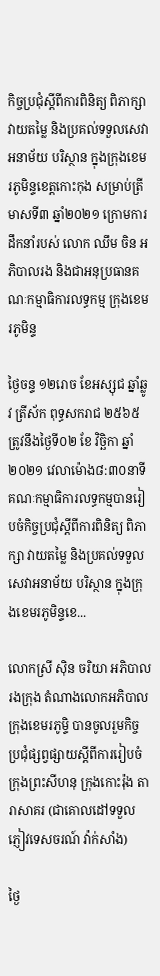កិច្ចប្រជុំស្តីពីការពិនិត្យ ពិភាក្សា វាយតម្លៃ និងប្រគល់ទទួលសេវាអនាម័យ បរិស្ថាន ក្នុងក្រុងខេមរភូមិន្ទខេត្តកោះកុង សម្រាប់ត្រីមាសទី៣ ឆ្នាំ២០២១ ក្រោមការដឹកនាំរបស់ លោក ឈឹម ចិន អភិបាលរង និងជាអនុប្រធានគណៈកម្មាធិការលទ្ធកម្ម ក្រុងខេមរភូមិន្ទ

ថ្ងៃចន្ទ ១២រោច ខែអស្សុជ ឆ្នាំឆ្លូវ ត្រីស័ក ពុទ្ធសករាជ ២៥៦៥ ត្រូវនឹងថ្ងៃទី០២ ខែ វិច្ឆិកា ឆ្នាំ ២០២១ វេលាម៉ោង៨:៣០នាទី គណៈកម្មាធិការលទ្ធកម្មបានរៀបចំកិច្ចប្រជុំស្តីពីការពិនិត្យ ពិភាក្សា វាយតម្លៃ និងប្រគល់ទទួលសេវាអនាម័យ បរិស្ថាន ក្នុងក្រុងខេមរភូមិន្ទខេ...

លោកស្រី សុិន ចរិយា អភិបាលរងក្រុង តំណាងលោកអភិបាលក្រុងខេមរភូមិ្ទ បានចូលរួមកិច្ចប្រជុំផ្សព្វផ្សាយស្តីពីការរៀបចំ ក្រុងព្រះសីហនុ ក្រុងកោះរ៉ុង តារាសាគរ (ជាគោលដៅទទួលភ្ញៀវទេសចរណ៍ វ៉ាក់សាំង)

ថ្ងៃ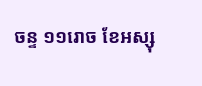ចន្ទ ១១រោច ខែអស្សុ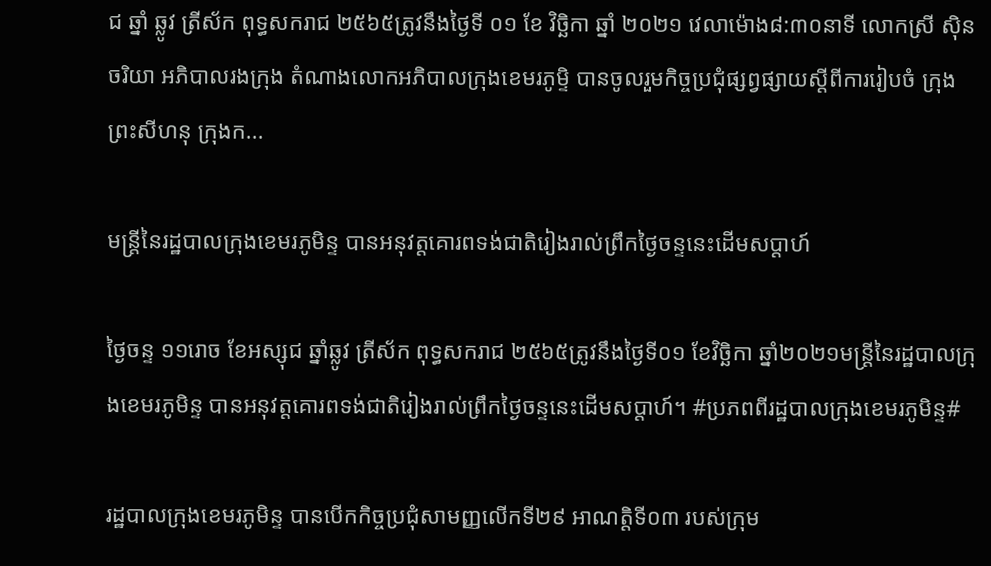ជ ឆ្នាំ ឆ្លូវ ត្រីស័ក ពុទ្ធសករាជ ២៥៦៥ត្រូវនឹងថ្ងៃទី ០១ ខែ វិច្ឆិកា ឆ្នាំ ២០២១ វេលាម៉ោង៨:៣០នាទី លោកស្រី សុិន ចរិយា អភិបាលរងក្រុង តំណាងលោកអភិបាលក្រុងខេមរភូមិ្ទ បានចូលរួមកិច្ចប្រជុំផ្សព្វផ្សាយស្តីពីការរៀបចំ ក្រុងព្រះសីហនុ ក្រុងក...

មន្ត្រីនៃរដ្ឋបាលក្រុងខេមរភូមិន្ទ បានអនុវត្តគោរពទង់ជាតិរៀងរាល់ព្រឹកថ្ងៃចន្ទនេះដើមសប្តាហ៍

ថ្ងៃចន្ទ ១១រោច ខែអស្សុជ ឆ្នាំឆ្លូវ ត្រីស័ក ពុទ្ធសករាជ ២៥៦៥ត្រូវនឹងថ្ងៃទី០១ ខែវិច្ឆិកា ឆ្នាំ២០២១មន្ត្រីនៃរដ្ឋបាលក្រុងខេមរភូមិន្ទ បានអនុវត្តគោរពទង់ជាតិរៀងរាល់ព្រឹកថ្ងៃចន្ទនេះដើមសប្តាហ៍។ #ប្រភពពីរដ្ឋបាលក្រុងខេមរភូមិន្ទ#

រដ្ឋបាលក្រុងខេមរភូមិន្ទ បានបើកកិច្ចប្រជុំសាមញ្ញលើកទី២៩ អាណត្តិទី០៣ របស់ក្រុម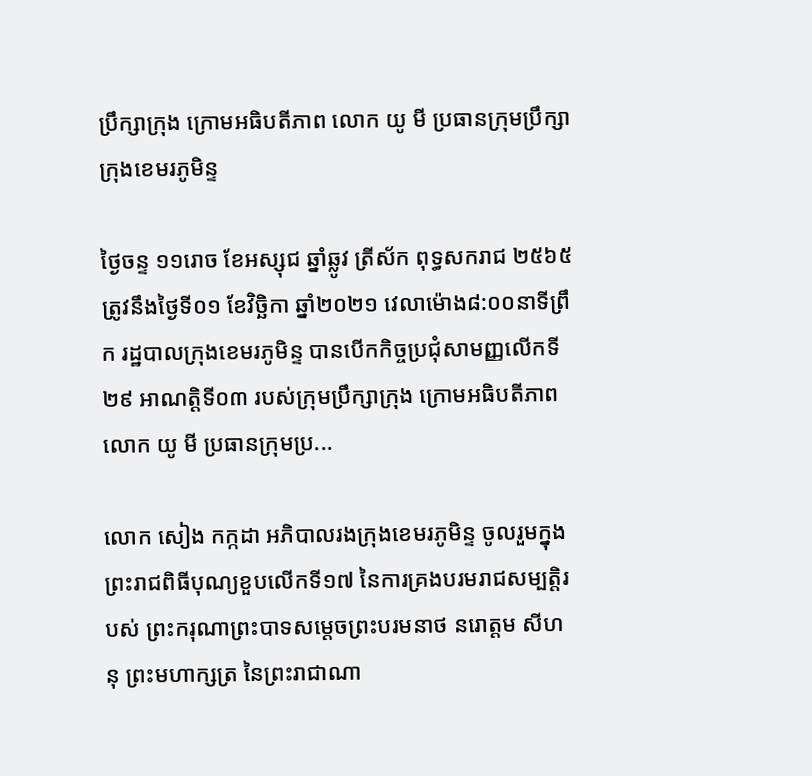ប្រឹក្សាក្រុង ក្រោមអធិបតីភាព លោក យូ មី ប្រធានក្រុមប្រឹក្សាក្រុងខេមរភូមិន្ទ

ថ្ងៃចន្ទ ១១រោច ខែអស្សុជ ឆ្នាំឆ្លូវ ត្រីស័ក ពុទ្ធសករាជ ២៥៦៥ត្រូវនឹងថ្ងៃទី០១ ខែវិច្ឆិកា ឆ្នាំ២០២១ វេលាម៉ោង៨:០០នាទីព្រឹក រដ្ឋបាលក្រុងខេមរភូមិន្ទ បានបើកកិច្ចប្រជុំសាមញ្ញលើកទី២៩ អាណត្តិទី០៣ របស់ក្រុមប្រឹក្សាក្រុង ក្រោមអធិបតីភាព លោក យូ មី ប្រធានក្រុមប្រ...

លោក សៀង កក្កដា អភិបាលរងក្រុងខេមរភូមិន្ទ ចូលរួមក្នុងព្រះរាជពិធីបុណ្យខួបលើកទី១៧ នៃការគ្រងបរមរាជសម្បត្តិរបស់ ព្រះករុណាព្រះបាទសម្ដេចព្រះបរមនាថ នរោត្តម សីហនុ ព្រះមហាក្សត្រ នៃព្រះរាជាណា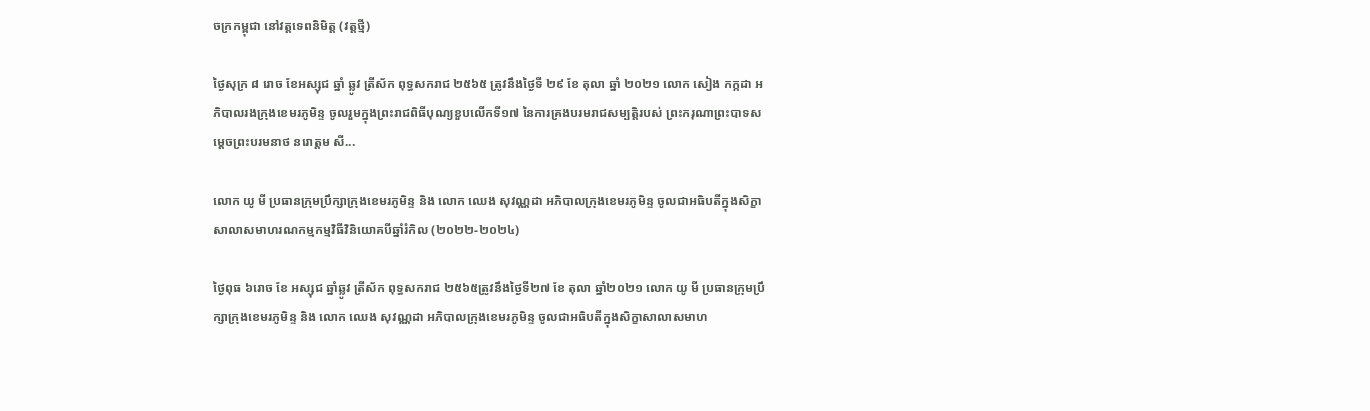ចក្រកម្ពុជា នៅវត្តទេពនិមិត្ត (វត្តថ្មី)

ថ្ងៃសុក្រ ៨ រោច ខែអស្សុជ ឆ្នាំ ឆ្លូវ ត្រីស័ក ពុទ្ធសករាជ ២៥៦៥ ត្រូវនឹងថ្ងៃទី ២៩ ខែ តុលា ឆ្នាំ ២០២១ លោក សៀង កក្កដា អភិបាលរងក្រុងខេមរភូមិន្ទ ចូលរួមក្នុងព្រះរាជពិធីបុណ្យខួបលើកទី១៧ នៃការគ្រងបរមរាជសម្បត្តិរបស់ ព្រះករុណាព្រះបាទសម្ដេចព្រះបរមនាថ នរោត្តម សី...

លោក យូ មី ប្រធានក្រុមប្រឹក្សាក្រុងខេមរភូមិន្ទ និង លោក ឈេង សុវណ្ណដា អភិបាលក្រុងខេមរភូមិន្ទ ចូលជាអធិបតីក្នុងសិក្ខាសាលាសមាហរណកម្មកម្មវិធីវិនិយោគបីឆ្នាំរំកិល (២០២២-២០២៤)

ថ្ងៃពុធ ៦រោច ខែ អស្សុជ ឆ្នាំឆ្លូវ ត្រីស័ក ពុទ្ធសករាជ ២៥៦៥ត្រូវនឹងថ្ងៃទី២៧ ខែ តុលា ឆ្នាំ២០២១ លោក យូ មី ប្រធានក្រុមប្រឹក្សាក្រុងខេមរភូមិន្ទ និង លោក ឈេង សុវណ្ណដា អភិបាលក្រុងខេមរភូមិន្ទ ចូលជាអធិបតីក្នុងសិក្ខាសាលាសមាហ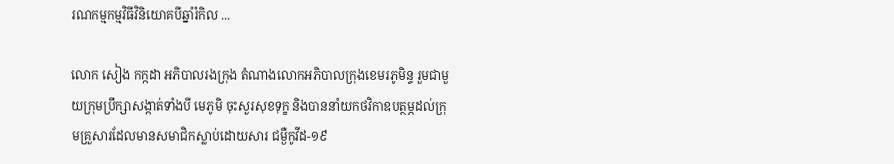រណកម្មកម្មវិធីវិនិយោគបីឆ្នាំរំកិល ...

លោក សៀង កក្កដា អភិបាលរងក្រុង តំណាងលោកអភិបាលក្រុងខេមរភូមិន្ទ រួមជាមួយក្រុមប្រឹក្សាសង្កាត់ទាំងបី មេភូមិ ចុះសួរសុខទុក្ខ និងបាននាំយកថវិកាឧបត្ថម្ភដល់ក្រុមគ្រួសារដែលមានសមាជិកស្លាប់ដោយសារ ជម្ងឺកូវីដ-១៩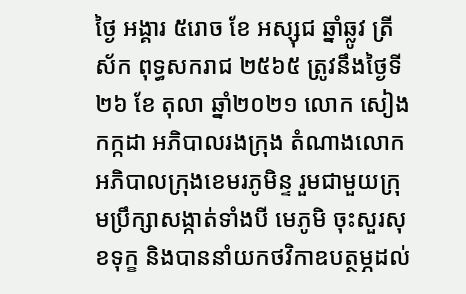ថ្ងៃ អង្គារ ៥រោច ខែ អស្សុជ ឆ្នាំឆ្លូវ ត្រីស័ក ពុទ្ធសករាជ ២៥៦៥ ត្រូវនឹងថ្ងៃទី២៦ ខែ តុលា ឆ្នាំ២០២១ លោក សៀង កក្កដា អភិបាលរងក្រុង តំណាងលោកអភិបាលក្រុងខេមរភូមិន្ទ រួមជាមួយក្រុមប្រឹក្សាសង្កាត់ទាំងបី មេភូមិ ចុះសួរសុខទុក្ខ និងបាននាំយកថវិកាឧបត្ថម្ភដល់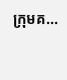ក្រុមគ...